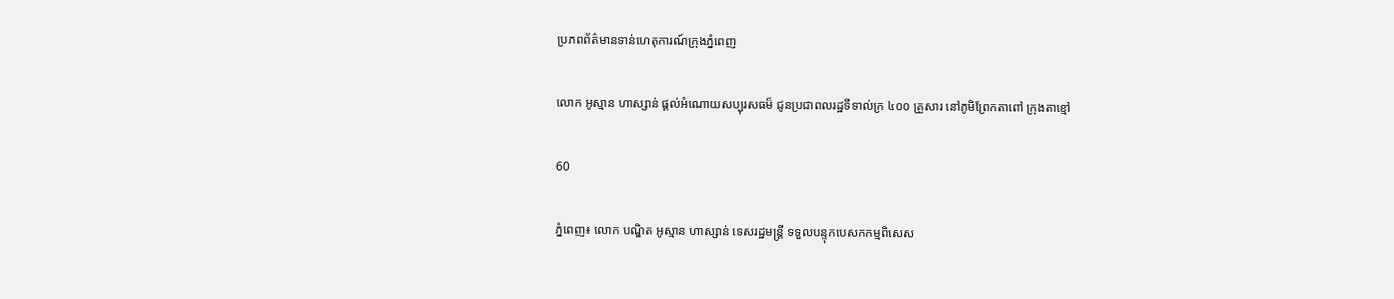ប្រភពព័ត៌មានទាន់ហេតុការណ៍ក្រុងភ្នំពេញ

លោក អូស្មាន ហាស្សាន់ ផ្ដល់អំណោយសប្បុរសធម៏ ជូនប្រជាពលរដ្ឋទីទាល់ក្រ ៤០០ គ្រួសារ នៅភូមិព្រែកតាពៅ ក្រុងតាខ្មៅ

60

ភ្នំពេញ៖ លោក បណ្ឌិត អូស្មាន ហាស្សាន់ ទេសរដ្ឋមន្ត្រី ទទួលបន្ទុកបេសកកម្មពិសេស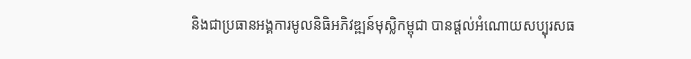និងជាប្រធានអង្គការមូលនិធិអភិវឌ្ឍន៍មុស្លិកម្ពុជា បានផ្ដល់អំណោយសប្បុរសធ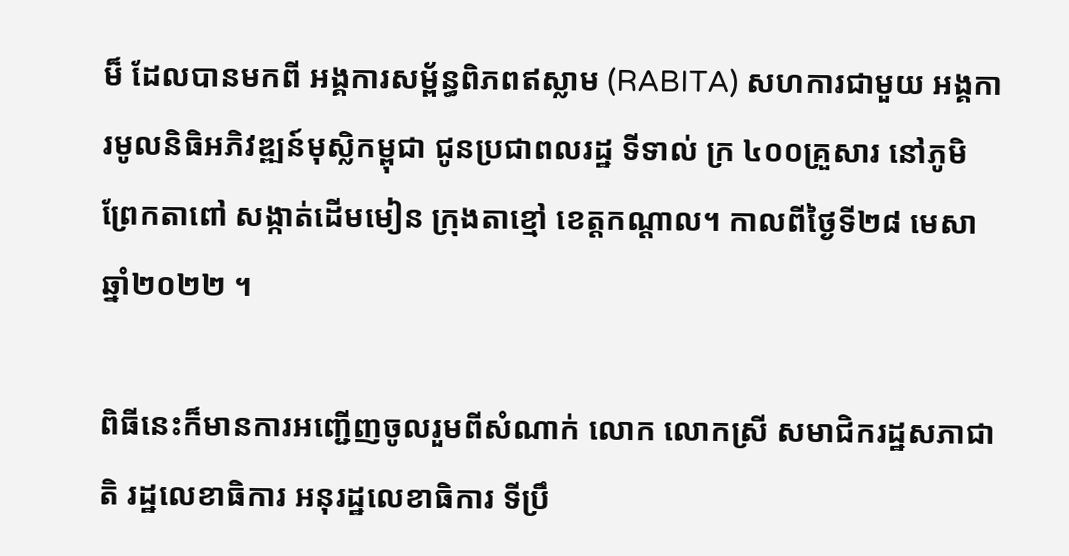ម៏ ដែលបានមកពី អង្គការសម្ព័ន្ធពិភពឥស្លាម (RABITA) សហការជាមួយ អង្គការមូលនិធិអភិវឌ្ឍន៍មុស្លិកម្ពុជា ជូនប្រជាពលរដ្ឋ ទីទាល់ ក្រ ៤០០គ្រួសារ នៅភូមិព្រែកតាពៅ សង្កាត់ដើមមៀន ក្រុងតាខ្មៅ ខេត្តកណ្តាល។ កាលពីថ្ងៃទី២៨ មេសា ឆ្នាំ២០២២ ។

ពិធីនេះក៏មានការអញ្ជើញចូលរួមពីសំណាក់ លោក លោកស្រី សមាជិករដ្ឋសភាជាតិ រដ្ឋលេខាធិការ អនុរដ្ឋលេខាធិការ ទីប្រឹ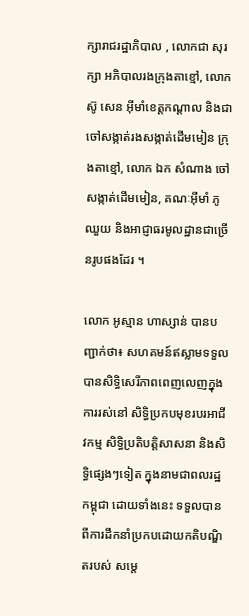ក្សារាជរដ្ឋាភិបាល , លោកជា សុរក្សា អភិបាលរងក្រុងតាខ្មៅ, លោក ស៊ូ សេន អុីមាំខេត្តកណ្ដាល និងជាចៅសង្កាត់រងសង្កាត់ដើមមៀន ក្រុងតាខ្មៅ, លោក ឯក សំណាង ចៅសង្កាត់ដើមមៀន, គណៈអុីមាំ ភូឈួយ និងអាជ្ញាធរមូលដ្ឋានជាច្រើនរូបផងដែរ ។

លោក អូស្មាន ហាស្សាន់ បានបញ្ជាក់ថា៖ សហគមន៍ឥស្លាមទទួលបានសិទ្ធិសេរីភាពពេញលេញក្នុងការរស់នៅ សិទ្ធិប្រកបមុខរបរអាជីវកម្ម សិទ្ធិប្រតិបត្តិសាសនា និងសិទ្ធិផ្សេងៗទៀត ក្នុងនាមជាពលរដ្ឋកម្ពុជា ដោយទាំងនេះ ទទួលបានពីការដឹកនាំប្រកបដោយកតិបណ្ឌិតរបស់ សម្ដេ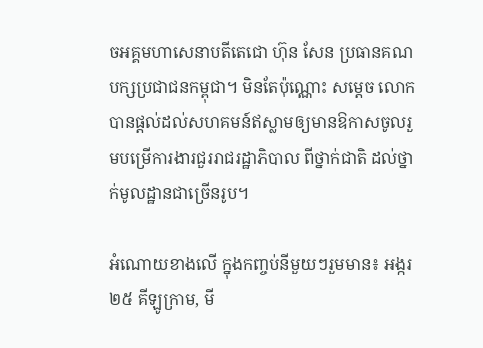ចអគ្គមហាសេនាបតីតេជោ ហ៊ុន សែន ប្រធានគណបក្សប្រជាជនកម្ពុជា។ មិនតែប៉ុណ្ណោះ សម្ដេច លោកបានផ្តល់ដល់សហគមន៍ឥស្លាមឲ្យមានឱកាសចូលរួមបម្រើការងារជួររាជរដ្ឋាភិបាល ពីថ្នាក់ជាតិ ដល់ថ្នាក់មូលដ្ឋានជាច្រើនរូប។

អំណោយខាងលើ ក្នុងកញ្ចប់នីមួយៗរួមមាន៖ អង្ករ ២៥ គីឡូក្រាម, មី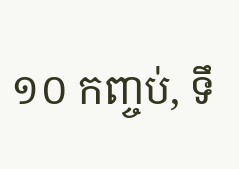១០ កញ្ចប់, ទឹ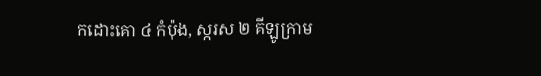កដោះគោ ៤ កំប៉ុង, ស្ករស ២ គីឡូក្រាម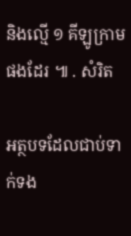និងល្មើ ១ គីឡូក្រាម ផងដែរ ៕ . សំរិត

អត្ថបទដែលជាប់ទាក់ទង